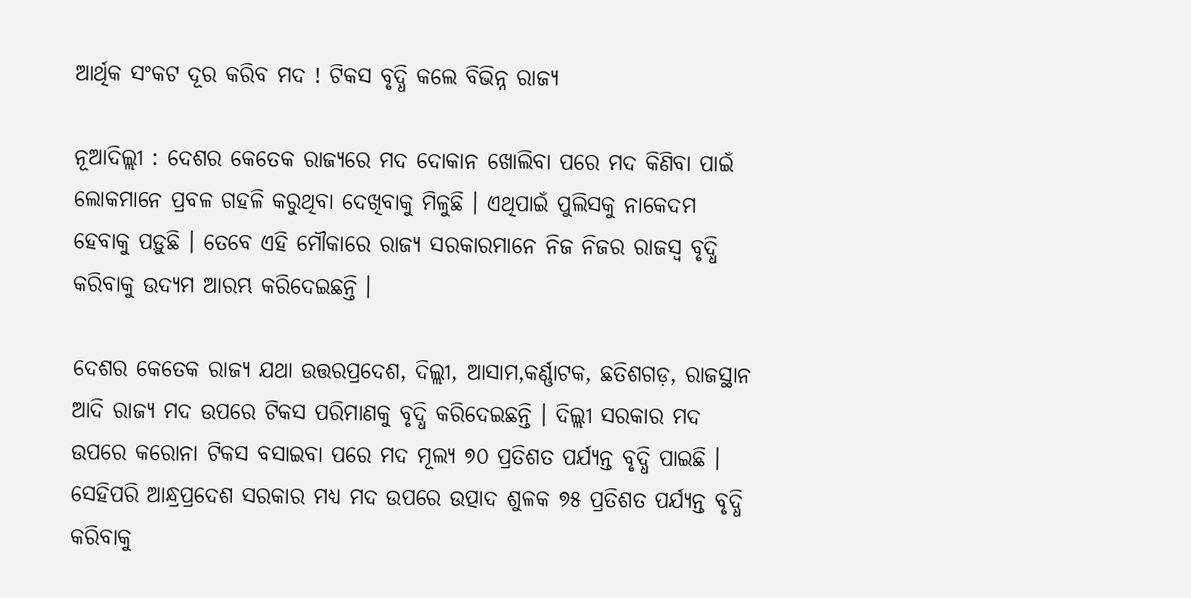ଆର୍ଥିକ ସଂକଟ ଦୂର କରିବ ମଦ ! ଟିକସ ବୃଦ୍ଧି କଲେ ବିଭିନ୍ନ ରାଜ୍ୟ

ନୂଆଦିଲ୍ଲୀ : ଦେଶର କେତେକ ରାଜ୍ୟରେ ମଦ ଦୋକାନ ଖୋଲିବା ପରେ ମଦ କିଣିବା ପାଇଁ ଲୋକମାନେ ପ୍ରବଳ ଗହଳି କରୁଥିବା ଦେଖିବାକୁ ମିଳୁଛି । ଏଥିପାଇଁ ପୁଲିସକୁ ନାକେଦମ ହେବାକୁ ପଡ଼ୁଛି । ତେବେ ଏହି ମୌକାରେ ରାଜ୍ୟ ସରକାରମାନେ ନିଜ ନିଜର ରାଜସ୍ୱ ବୃଦ୍ଧି କରିବାକୁ ଉଦ୍ୟମ ଆରମ୍ଭ କରିଦେଇଛନ୍ତି ।

ଦେଶର କେତେକ ରାଜ୍ୟ ଯଥା ଉତ୍ତରପ୍ରଦେଶ, ଦିଲ୍ଲୀ, ଆସାମ,କର୍ଣ୍ଣାଟକ, ଛତିଶଗଡ଼, ରାଜସ୍ଥାନ ଆଦି ରାଜ୍ୟ ମଦ ଉପରେ ଟିକସ ପରିମାଣକୁ ବୃଦ୍ଧି କରିଦେଇଛନ୍ତି । ଦିଲ୍ଲୀ ସରକାର ମଦ ଉପରେ କରୋନା ଟିକସ ବସାଇବା ପରେ ମଦ ମୂଲ୍ୟ ୭୦ ପ୍ରତିଶତ ପର୍ଯ୍ୟନ୍ତ ବୃଦ୍ଧି ପାଇଛି । ସେହିପରି ଆନ୍ଧ୍ରପ୍ରଦେଶ ସରକାର ମଧ୍ୟ ମଦ ଉପରେ ଉତ୍ପାଦ ଶୁଳକ ୭୫ ପ୍ରତିଶତ ପର୍ଯ୍ୟନ୍ତ ବୃଦ୍ଧି କରିବାକୁ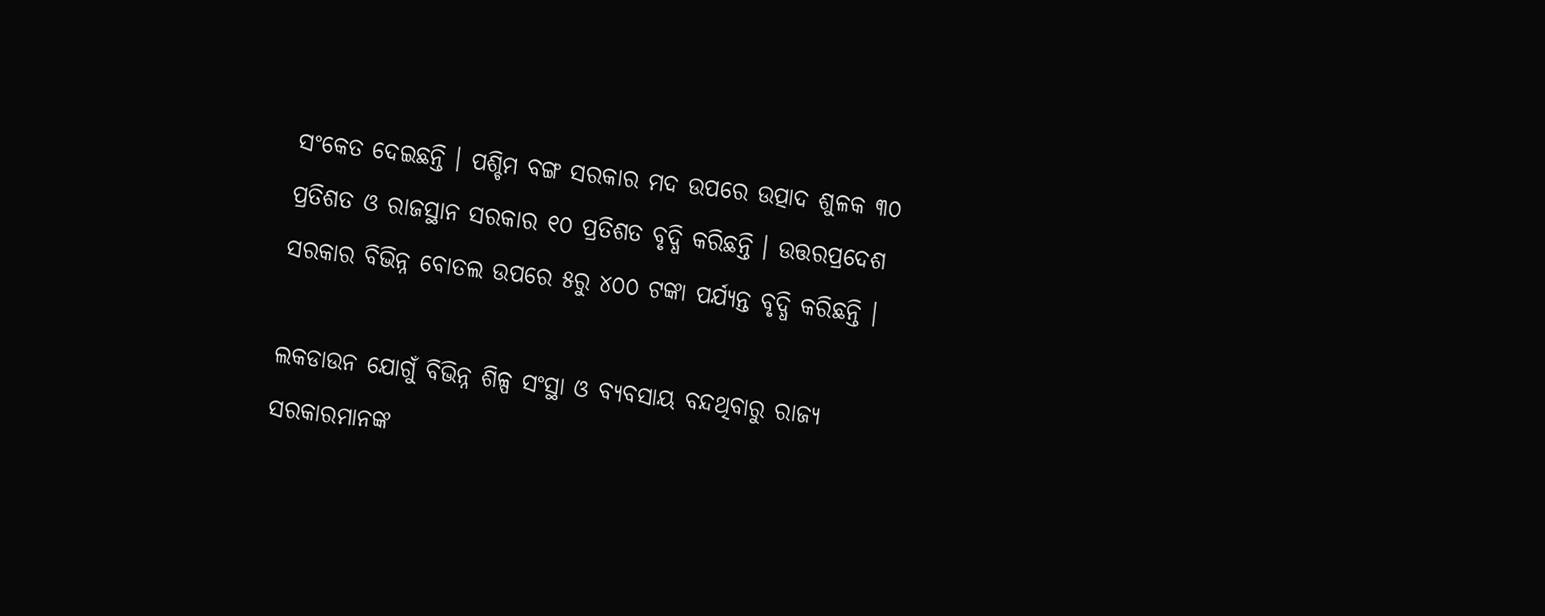ସଂକେତ ଦେଇଛନ୍ତି । ପଶ୍ଚିମ ବଙ୍ଗ ସରକାର ମଦ ଉପରେ ଉତ୍ପାଦ ଶୁଳକ ୩୦ ପ୍ରତିଶତ ଓ ରାଜସ୍ଥାନ ସରକାର ୧୦ ପ୍ରତିଶତ ବୃଦ୍ଧି କରିଛନ୍ତି । ଉତ୍ତରପ୍ରଦେଶ ସରକାର ବିଭିନ୍ନ ବୋତଲ ଉପରେ ୫ରୁ ୪୦୦ ଟଙ୍କା ପର୍ଯ୍ୟନ୍ତ ବୃଦ୍ଧି କରିଛନ୍ତି ।

ଲକଡାଉନ ଯୋଗୁଁ ବିଭିନ୍ନ ଶିଳ୍ପ ସଂସ୍ଥା ଓ ବ୍ୟବସାୟ ବନ୍ଦଥିବାରୁ ରାଜ୍ୟ ସରକାରମାନଙ୍କ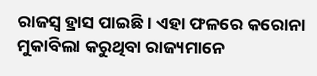ରାଜସ୍ୱ ହ୍ରାସ ପାଇଛି । ଏହା ଫଳରେ କରୋନା ମୁକାବିଲା କରୁଥିବା ରାଜ୍ୟମାନେ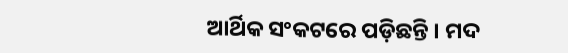ଆର୍ଥିକ ସଂକଟରେ ପଡ଼ିଛନ୍ତି । ମଦ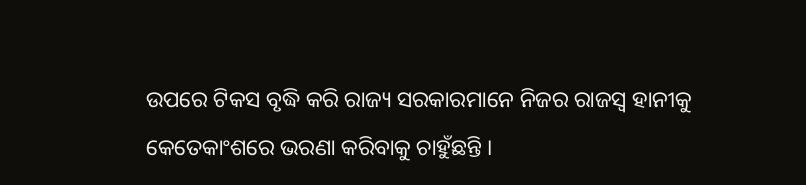ଉପରେ ଟିକସ ବୃଦ୍ଧି କରି ରାଜ୍ୟ ସରକାରମାନେ ନିଜର ରାଜସ୍ୱ ହାନୀକୁ କେତେକାଂଶରେ ଭରଣା କରିବାକୁ ଚାହୁଁଛନ୍ତି ।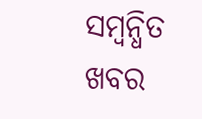ସମ୍ବନ୍ଧିତ ଖବର